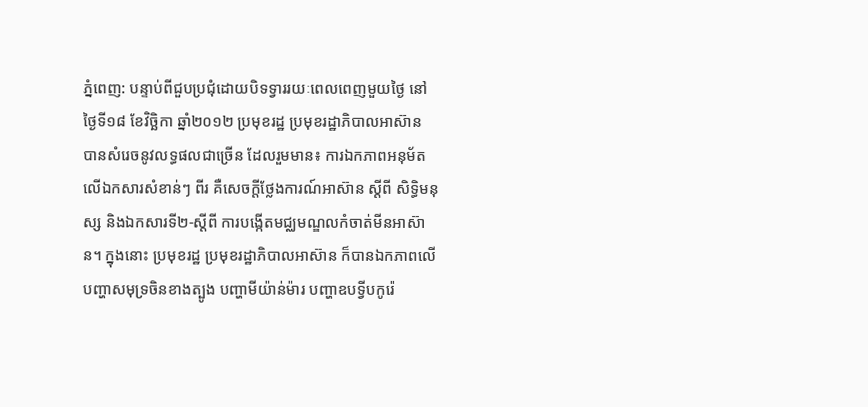ភ្នំពេញ: បន្ទាប់ពីជួបប្រជុំដោយបិទទ្វាររយៈពេលពេញមួយថ្ងៃ នៅថ្ងៃទី១៨ ខែវិច្ឆិកា ឆ្នាំ២០១២ ប្រមុខរដ្ឋ ប្រមុខរដ្ឋាភិបាលអាស៊ាន បានសំរេចនូវលទ្ធផលជាច្រើន ដែលរួមមាន៖ ការឯកភាពអនុម័តលើឯកសារសំខាន់ៗ ពីរ គឺសេចក្តីថ្លែងការណ៍អាស៊ាន ស្តីពី សិទ្ធិមនុស្ស និងឯកសារទី២-ស្តីពី ការបង្កើតមជ្ឈមណ្ឌលកំចាត់មីនអាស៊ាន។ ក្នុងនោះ ប្រមុខរដ្ឋ ប្រមុខរដ្ឋាភិបាលអាស៊ាន ក៏បានឯកភាពលើបញ្ហាសមុទ្រចិនខាងត្បូង បញ្ហាមីយ៉ាន់ម៉ារ បញ្ហាឧបទ្វីបកូរ៉េ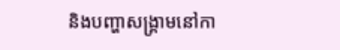និងបញ្ហាសង្គ្រាមនៅកា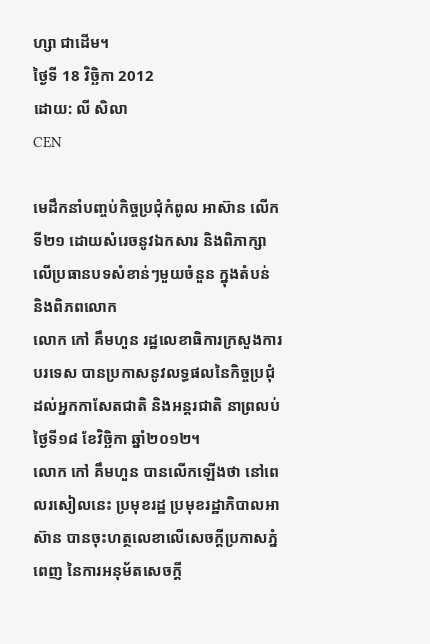ហ្សា ជាដើម។
ថ្ងៃទី 18 វិច្ឆិកា 2012
ដោយ: លី សិលា
CEN

មេដឹកនាំបញ្ចប់កិច្ចប្រជុំកំពូល អាស៊ាន លើកទី២១ ដោយសំរេចនូវឯកសារ និងពិភាក្សាលើប្រធានបទសំខាន់ៗមួយចំនួន ក្នុងតំបន់ និងពិភពលោក
លោក កៅ គឹមហួន រដ្ឋលេខាធិការក្រសួងការបរទេស បានប្រកាសនូវលទ្ធផលនៃកិច្ចប្រជុំ ដល់អ្នកកាសែតជាតិ និងអន្តរជាតិ នាព្រលប់ថ្ងៃទី១៨ ខែវិច្ឆិកា ឆ្នាំ២០១២។
លោក កៅ គឹមហួន បានលើកឡើងថា នៅពេលរសៀលនេះ ប្រមុខរដ្ឋ ប្រមុខរដ្ឋាភិបាលអាស៊ាន បានចុះហត្ថលេខាលើសេចក្តីប្រកាសភ្នំពេញ នៃការអនុម័តសេចក្តី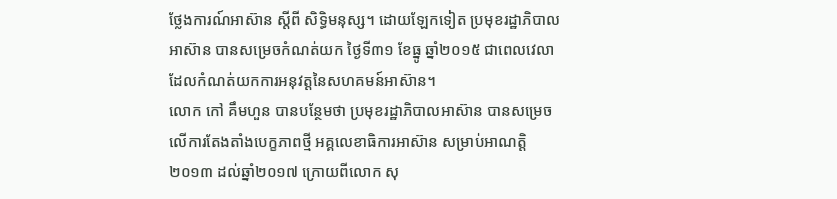ថ្លែងការណ៍អាស៊ាន ស្តីពី សិទ្ធិមនុស្ស។ ដោយឡែកទៀត ប្រមុខរដ្ឋាភិបាលអាស៊ាន បានសម្រេចកំណត់យក ថ្ងៃទី៣១ ខែធ្នូ ឆ្នាំ២០១៥ ជាពេលវេលា ដែលកំណត់យកការអនុវត្តនៃសហគមន៍អាស៊ាន។
លោក កៅ គឹមហួន បានបន្ថែមថា ប្រមុខរដ្ឋាភិបាលអាស៊ាន បានសម្រេចលើការតែងតាំងបេក្ខភាពថ្មី អគ្គលេខាធិការអាស៊ាន សម្រាប់អាណត្តិ ២០១៣ ដល់ឆ្នាំ២០១៧ ក្រោយពីលោក សុ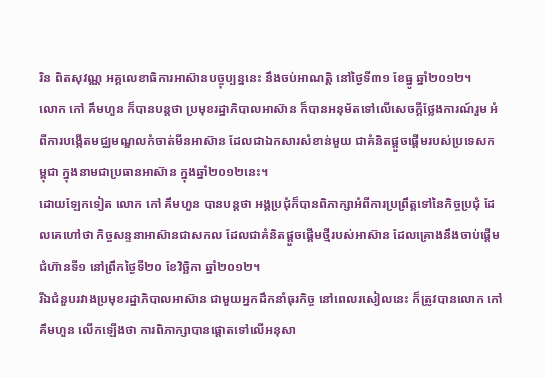រិន ពិតសុវណ្ណ អគ្គលេខាធិការអាស៊ានបច្ចុប្បន្ននេះ នឹងចប់អាណត្តិ នៅថ្ងៃទី៣១ ខែធ្នូ ឆ្នាំ២០១២។
លោក កៅ គឹមហួន ក៏បានបន្តថា ប្រមុខរដ្ឋាភិបាលអាស៊ាន ក៏បានអនុម័តទៅលើសេចក្តីថ្លែងការណ៍រួម អំពីការបង្កើតមជ្ឈមណ្ឌលកំចាត់មីនអាស៊ាន ដែលជាឯកសារសំខាន់មួយ ជាគំនិតផ្តួចផ្តើមរបស់ប្រទេសកម្ពុជា ក្នុងនាមជាប្រធានអាស៊ាន ក្នុងឆ្នាំ២០១២នេះ។
ដោយឡែកទៀត លោក កៅ គឹមហួន បានបន្តថា អង្គប្រជុំក៏បានពិភាក្សាអំពីការប្រព្រឹត្តទៅនៃកិច្ចប្រជុំ ដែលគេហៅថា កិច្ចសន្ទនាអាស៊ានជាសកល ដែលជាគំនិតផ្តួចផ្តើមថ្មីរបស់អាស៊ាន ដែលគ្រោងនឹងចាប់ផ្តើម ជំហ៊ានទី១ នៅព្រឹកថ្ងៃទី២០ ខែវិច្ឆិកា ឆ្នាំ២០១២។
រីឯជំនួបរវាងប្រមុខរដ្ឋាភិបាលអាស៊ាន ជាមួយអ្នកដឹកនាំធុរកិច្ច នៅពេលរសៀលនេះ ក៏ត្រូវបានលោក កៅ គឹមហួន លើកឡើងថា ការពិភាក្សាបានផ្តោតទៅលើអនុសា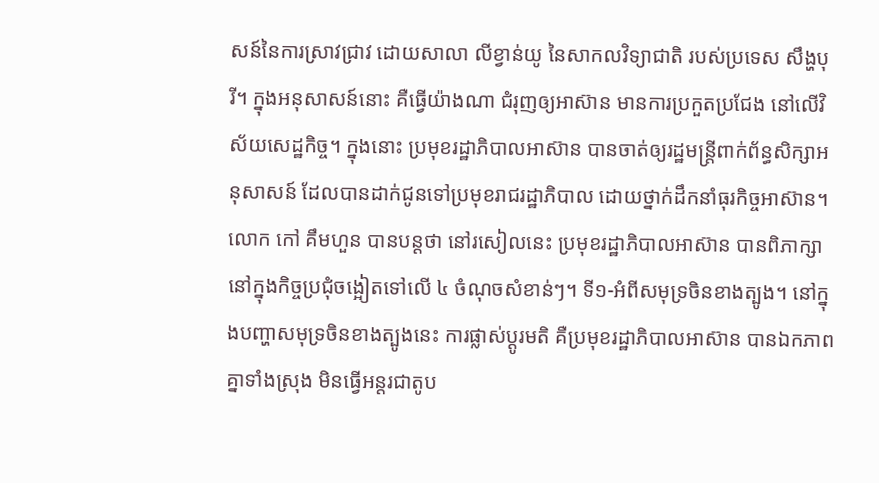សន៍នៃការស្រាវជ្រាវ ដោយសាលា លីខ្វាន់យូ នៃសាកលវិទ្យាជាតិ របស់ប្រទេស សឹង្ហបុរី។ ក្នុងអនុសាសន៍នោះ គឺធ្វើយ៉ាងណា ជំរុញឲ្យអាស៊ាន មានការប្រកួតប្រជែង នៅលើវិស័យសេដ្ឋកិច្ច។ ក្នុងនោះ ប្រមុខរដ្ឋាភិបាលអាស៊ាន បានចាត់ឲ្យរដ្ឋមន្ត្រីពាក់ព័ន្ធសិក្សាអនុសាសន៍ ដែលបានដាក់ជូនទៅប្រមុខរាជរដ្ឋាភិបាល ដោយថ្នាក់ដឹកនាំធុរកិច្ចអាស៊ាន។
លោក កៅ គឹមហួន បានបន្តថា នៅរសៀលនេះ ប្រមុខរដ្ឋាភិបាលអាស៊ាន បានពិភាក្សា នៅក្នុងកិច្ចប្រជុំចង្អៀតទៅលើ ៤ ចំណុចសំខាន់ៗ។ ទី១-អំពីសមុទ្រចិនខាងត្បូង។ នៅក្នុងបញ្ហាសមុទ្រចិនខាងត្បូងនេះ ការផ្លាស់ប្តូរមតិ គឺប្រមុខរដ្ឋាភិបាលអាស៊ាន បានឯកភាពគ្នាទាំងស្រុង មិនធ្វើអន្តរជាតូប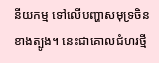នីយកម្ម ទៅលើបញ្ហាសមុទ្រចិនខាងត្បូង។ នេះជាគោលជំហរថ្មី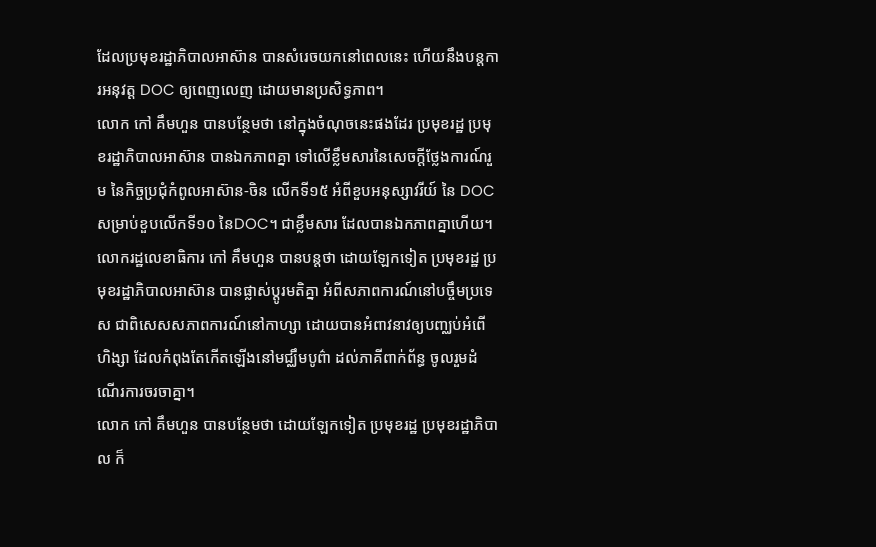ដែលប្រមុខរដ្ឋាភិបាលអាស៊ាន បានសំរេចយកនៅពេលនេះ ហើយនឹងបន្តការអនុវត្ត DOC ឲ្យពេញលេញ ដោយមានប្រសិទ្ធភាព។
លោក កៅ គឹមហួន បានបន្ថែមថា នៅក្នុងចំណុចនេះផងដែរ ប្រមុខរដ្ឋ ប្រមុខរដ្ឋាភិបាលអាស៊ាន បានឯកភាពគ្នា ទៅលើខ្លឹមសារនៃសេចក្តីថ្លែងការណ៍រួម នៃកិច្ចប្រជុំកំពូលអាស៊ាន-ចិន លើកទី១៥ អំពីខួបអនុស្សាវរីយ៍ នៃ DOC សម្រាប់ខួបលើកទី១០ នៃDOC។ ជាខ្លឹមសារ ដែលបានឯកភាពគ្នាហើយ។
លោករដ្ឋលេខាធិការ កៅ គឹមហួន បានបន្តថា ដោយឡែកទៀត ប្រមុខរដ្ឋ ប្រមុខរដ្ឋាភិបាលអាស៊ាន បានផ្លាស់ប្តូរមតិគ្នា អំពីសភាពការណ៍នៅបច្ចឹមប្រទេស ជាពិសេសសភាពការណ៍នៅកាហ្សា ដោយបានអំពាវនាវឲ្យបញ្ឈប់អំពើហិង្សា ដែលកំពុងតែកើតឡើងនៅមជ្ឈឹមបូព៌ា ដល់ភាគីពាក់ព័ន្ធ ចូលរួមដំណើរការចរចាគ្នា។
លោក កៅ គឹមហួន បានបន្ថែមថា ដោយឡែកទៀត ប្រមុខរដ្ឋ ប្រមុខរដ្ឋាភិបាល ក៏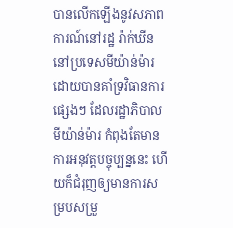បានលើកឡើងនូវសភាពការណ៍នៅរដ្ឋ រ៉ាក់ឃីន នៅប្រទេសមីយ៉ាន់ម៉ារ ដោយបានគាំទ្រវិធានការផ្សេងៗ ដែលរដ្ឋាភិបាលមីយ៉ាន់ម៉ារ កំពុងតែមានការអនុវត្តបច្ចុប្បន្ននេះ ហើយក៏ជំរុញឲ្យមានការសម្របសម្រួ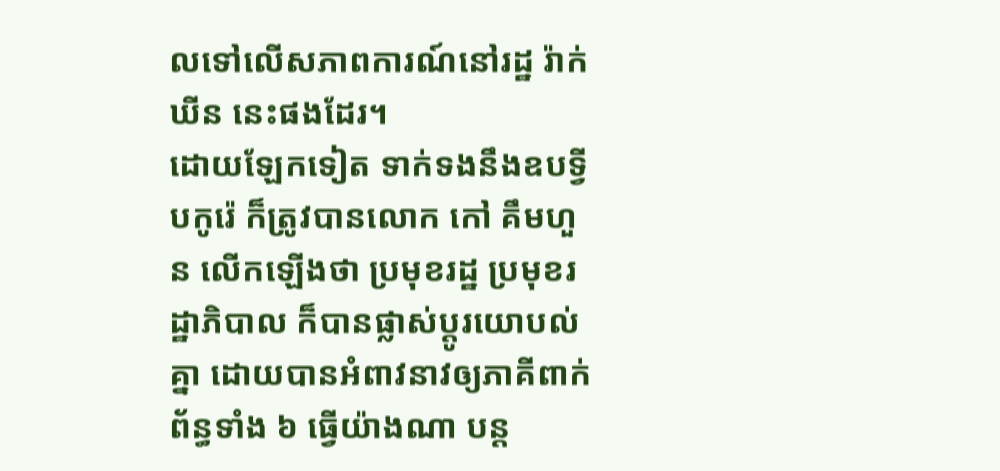លទៅលើសភាពការណ៍នៅរដ្ឋ រ៉ាក់ឃីន នេះផងដែរ។
ដោយឡែកទៀត ទាក់ទងនឹងឧបទ្វីបកូរ៉េ ក៏ត្រូវបានលោក កៅ គឹមហួន លើកឡើងថា ប្រមុខរដ្ឋ ប្រមុខរដ្ឋាភិបាល ក៏បានផ្លាស់ប្តូរយោបល់គ្នា ដោយបានអំពាវនាវឲ្យភាគីពាក់ព័ន្ធទាំង ៦ ធ្វើយ៉ាងណា បន្ត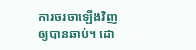ការចរចាឡើងវិញឲ្យបានឆាប់។ ដោ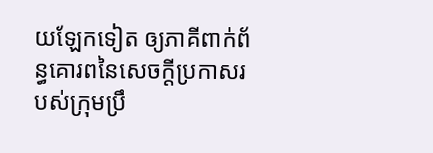យឡែកទៀត ឲ្យភាគីពាក់ព័ន្ធគោរពនៃសេចក្តីប្រកាសរបស់ក្រុមប្រឹ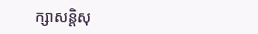ក្សាសន្តិសុ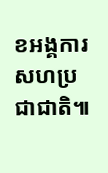ខអង្គការសហប្រជាជាតិ៕